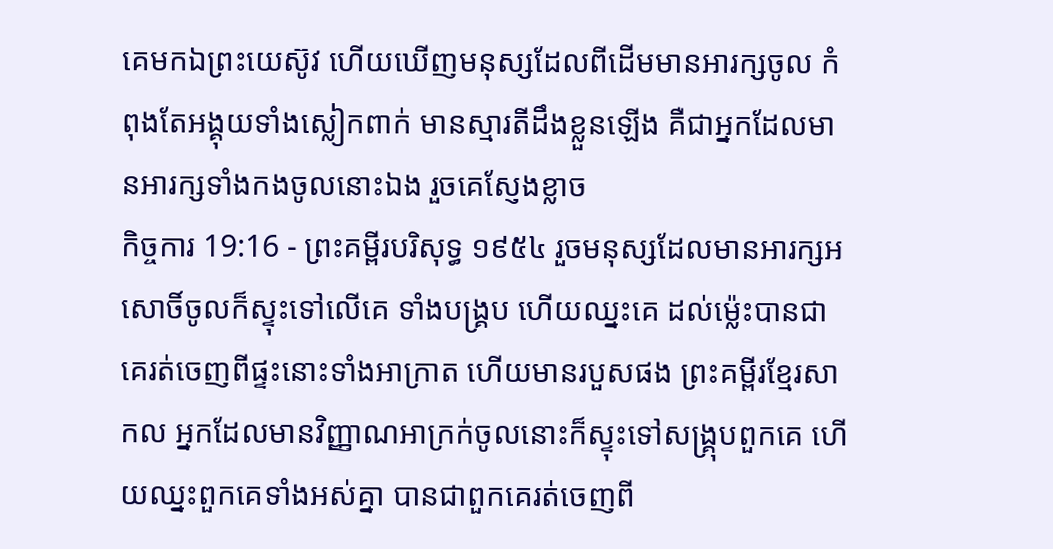គេមកឯព្រះយេស៊ូវ ហើយឃើញមនុស្សដែលពីដើមមានអារក្សចូល កំពុងតែអង្គុយទាំងស្លៀកពាក់ មានស្មារតីដឹងខ្លួនឡើង គឺជាអ្នកដែលមានអារក្សទាំងកងចូលនោះឯង រួចគេស្ញែងខ្លាច
កិច្ចការ 19:16 - ព្រះគម្ពីរបរិសុទ្ធ ១៩៥៤ រួចមនុស្សដែលមានអារក្សអសោចិ៍ចូលក៏ស្ទុះទៅលើគេ ទាំងបង្គ្រប ហើយឈ្នះគេ ដល់ម៉្លេះបានជាគេរត់ចេញពីផ្ទះនោះទាំងអាក្រាត ហើយមានរបួសផង ព្រះគម្ពីរខ្មែរសាកល អ្នកដែលមានវិញ្ញាណអាក្រក់ចូលនោះក៏ស្ទុះទៅសង្គ្រុបពួកគេ ហើយឈ្នះពួកគេទាំងអស់គ្នា បានជាពួកគេរត់ចេញពី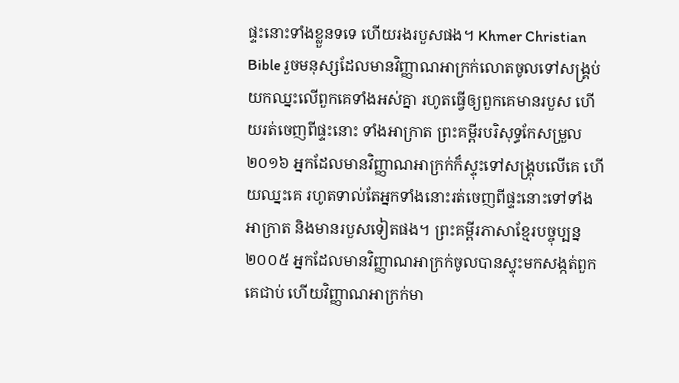ផ្ទះនោះទាំងខ្លួនទទេ ហើយរងរបួសផង។ Khmer Christian Bible រួចមនុស្សដែលមានវិញ្ញាណអាក្រក់លោតចូលទៅសង្គ្រប់យកឈ្នះលើពួកគេទាំងអស់គ្នា រហូតធ្វើឲ្យពួកគេមានរបួស ហើយរត់ចេញពីផ្ទះនោះ ទាំងអាក្រាត ព្រះគម្ពីរបរិសុទ្ធកែសម្រួល ២០១៦ អ្នកដែលមានវិញ្ញាណអាក្រក់ក៏ស្ទុះទៅសង្គ្រុបលើគេ ហើយឈ្នះគេ រហូតទាល់តែអ្នកទាំងនោះរត់ចេញពីផ្ទះនោះទៅទាំងអាក្រាត និងមានរបួសទៀតផង។ ព្រះគម្ពីរភាសាខ្មែរបច្ចុប្បន្ន ២០០៥ អ្នកដែលមានវិញ្ញាណអាក្រក់ចូលបានស្ទុះមកសង្កត់ពួកគេជាប់ ហើយវិញ្ញាណអាក្រក់មា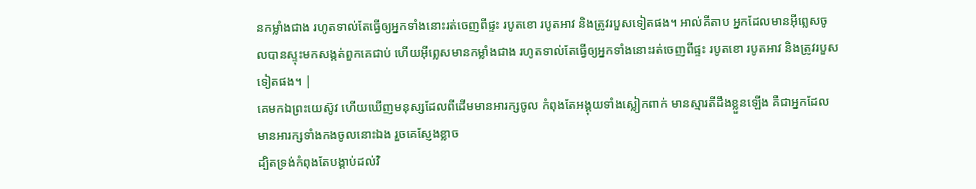នកម្លាំងជាង រហូតទាល់តែធ្វើឲ្យអ្នកទាំងនោះរត់ចេញពីផ្ទះ របូតខោ របូតអាវ និងត្រូវរបួសទៀតផង។ អាល់គីតាប អ្នកដែលមានអ៊ីព្លេសចូលបានស្ទុះមកសង្កត់ពួកគេជាប់ ហើយអ៊ីព្លេសមានកម្លាំងជាង រហូតទាល់តែធ្វើឲ្យអ្នកទាំងនោះរត់ចេញពីផ្ទះ របូតខោ របូតអាវ និងត្រូវរបួសទៀតផង។ |
គេមកឯព្រះយេស៊ូវ ហើយឃើញមនុស្សដែលពីដើមមានអារក្សចូល កំពុងតែអង្គុយទាំងស្លៀកពាក់ មានស្មារតីដឹងខ្លួនឡើង គឺជាអ្នកដែលមានអារក្សទាំងកងចូលនោះឯង រួចគេស្ញែងខ្លាច
ដ្បិតទ្រង់កំពុងតែបង្គាប់ដល់វិ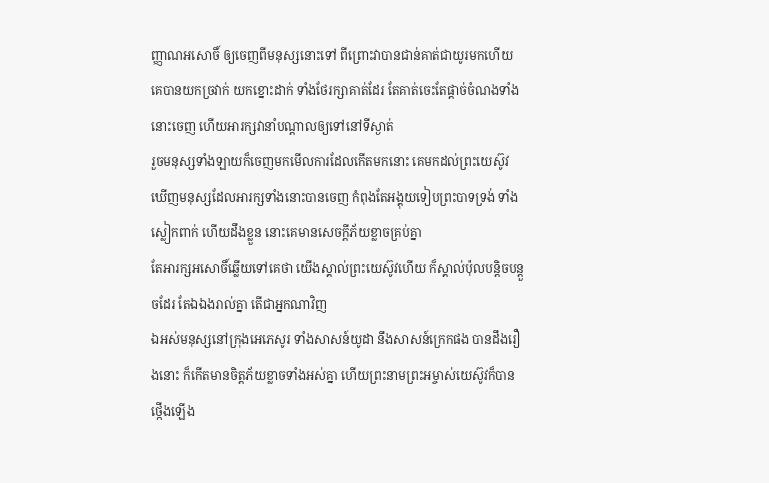ញ្ញាណអសោចិ៍ ឲ្យចេញពីមនុស្សនោះទៅ ពីព្រោះវាបានជាន់គាត់ជាយូរមកហើយ គេបានយកច្រវាក់ យកខ្នោះដាក់ ទាំងថែរក្សាគាត់ដែរ តែគាត់ចេះតែផ្តាច់ចំណងទាំងនោះចេញ ហើយអារក្សវានាំបណ្តាលឲ្យទៅនៅទីស្ងាត់
រួចមនុស្សទាំងឡាយក៏ចេញមកមើលការដែលកើតមកនោះ គេមកដល់ព្រះយេស៊ូវ ឃើញមនុស្សដែលអារក្សទាំងនោះបានចេញ កំពុងតែអង្គុយទៀបព្រះបាទទ្រង់ ទាំងស្លៀកពាក់ ហើយដឹងខ្លួន នោះគេមានសេចក្ដីភ័យខ្លាចគ្រប់គ្នា
តែអារក្សអសោចិ៍ឆ្លើយទៅគេថា យើងស្គាល់ព្រះយេស៊ូវហើយ ក៏ស្គាល់ប៉ុលបន្តិចបន្តួចដែរ តែឯឯងរាល់គ្នា តើជាអ្នកណាវិញ
ឯអស់មនុស្សនៅក្រុងអេភេសូរ ទាំងសាសន៍យូដា នឹងសាសន៍ក្រេកផង បានដឹងរឿងនោះ ក៏កើតមានចិត្តភ័យខ្លាចទាំងអស់គ្នា ហើយព្រះនាមព្រះអម្ចាស់យេស៊ូវក៏បានថ្កើងឡើង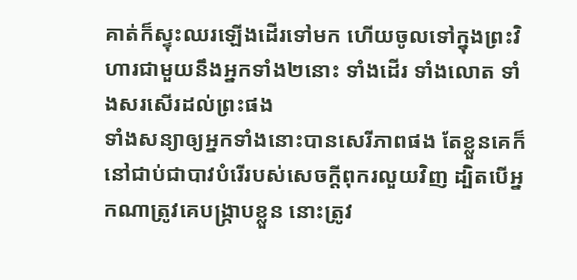គាត់ក៏ស្ទុះឈរឡើងដើរទៅមក ហើយចូលទៅក្នុងព្រះវិហារជាមួយនឹងអ្នកទាំង២នោះ ទាំងដើរ ទាំងលោត ទាំងសរសើរដល់ព្រះផង
ទាំងសន្យាឲ្យអ្នកទាំងនោះបានសេរីភាពផង តែខ្លួនគេក៏នៅជាប់ជាបាវបំរើរបស់សេចក្ដីពុករលួយវិញ ដ្បិតបើអ្នកណាត្រូវគេបង្ក្រាបខ្លួន នោះត្រូវ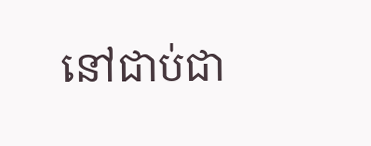នៅជាប់ជា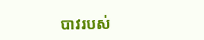បាវរបស់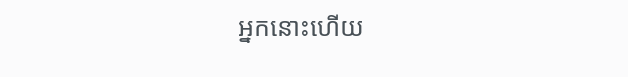អ្នកនោះហើយ